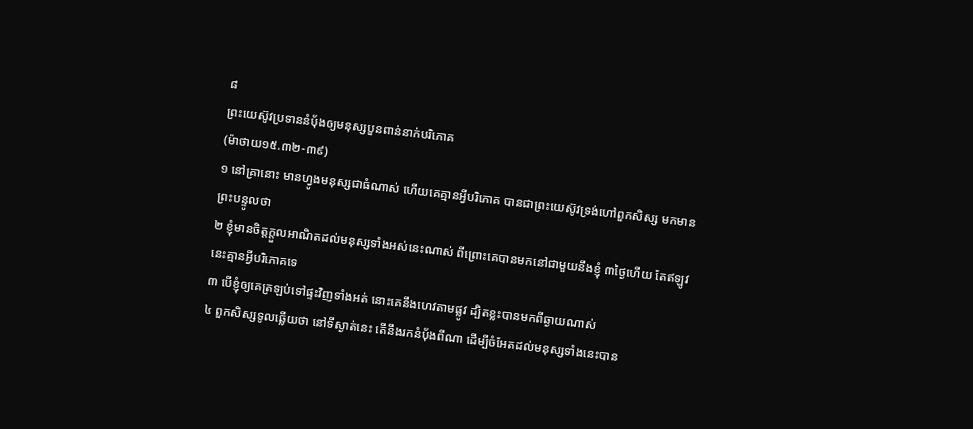៨
ព្រះយេស៊ូវប្រទាននំបុ័ងឲ្យមនុស្សបួនពាន់នាក់បរិភោគ
(ម៉ាថាយ១៥.៣២-៣៩)
១ នៅគ្រានោះ មានហ្វូងមនុស្សជាធំណាស់ ហើយគេគ្មានអ្វីបរិភោគ បានជាព្រះយេស៊ូវទ្រង់ហៅពួកសិស្ស មកមានព្រះបន្ទូលថា
២ ខ្ញុំមានចិត្តក្តួលអាណិតដល់មនុស្សទាំងអស់នេះណាស់ ពីព្រោះគេបានមកនៅជាមួយនឹងខ្ញុំ ៣ថ្ងៃហើយ តែឥឡូវនេះគ្មានអ្វីបរិភោគទេ
៣ បើខ្ញុំឲ្យគេត្រឡប់ទៅផ្ទះវិញទាំងអត់ នោះគេនឹងហេវតាមផ្លូវ ដ្បិតខ្លះបានមកពីឆ្ងាយណាស់
៤ ពួកសិស្សទូលឆ្លើយថា នៅទីស្ងាត់នេះ តើនឹងរកនំបុ័ងពីណា ដើម្បីចំអែតដល់មនុស្សទាំងនេះបាន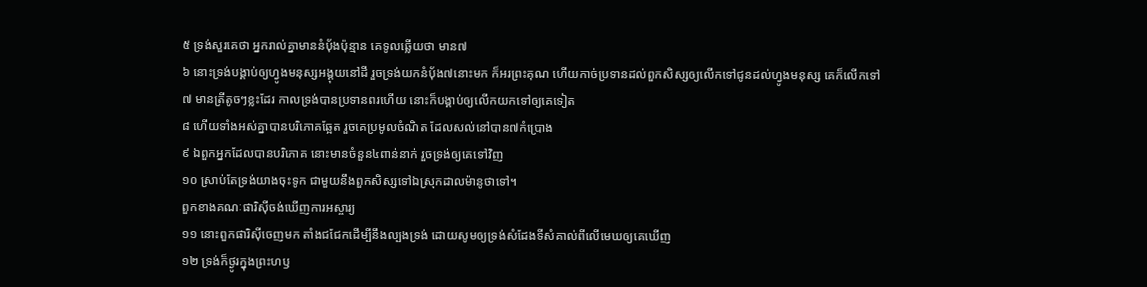៥ ទ្រង់សួរគេថា អ្នករាល់គ្នាមាននំបុ័ងប៉ុន្មាន គេទូលឆ្លើយថា មាន៧
៦ នោះទ្រង់បង្គាប់ឲ្យហ្វូងមនុស្សអង្គុយនៅដី រួចទ្រង់យកនំបុ័ង៧នោះមក ក៏អរព្រះគុណ ហើយកាច់ប្រទានដល់ពួកសិស្សឲ្យលើកទៅជូនដល់ហ្វូងមនុស្ស គេក៏លើកទៅ
៧ មានត្រីតូចៗខ្លះដែរ កាលទ្រង់បានប្រទានពរហើយ នោះក៏បង្គាប់ឲ្យលើកយកទៅឲ្យគេទៀត
៨ ហើយទាំងអស់គ្នាបានបរិភោគឆ្អែត រួចគេប្រមូលចំណិត ដែលសល់នៅបាន៧កំប្រោង
៩ ឯពួកអ្នកដែលបានបរិភោគ នោះមានចំនួន៤ពាន់នាក់ រួចទ្រង់ឲ្យគេទៅវិញ
១០ ស្រាប់តែទ្រង់យាងចុះទូក ជាមួយនឹងពួកសិស្សទៅឯស្រុកដាលម៉ានូថាទៅ។
ពួកខាងគណៈផារិស៊ីចង់ឃើញការអស្ចារ្យ
១១ នោះពួកផារិស៊ីចេញមក តាំងជជែកដើម្បីនឹងល្បងទ្រង់ ដោយសូមឲ្យទ្រង់សំដែងទីសំគាល់ពីលើមេឃឲ្យគេឃើញ
១២ ទ្រង់ក៏ថ្ងូរក្នុងព្រះហឫ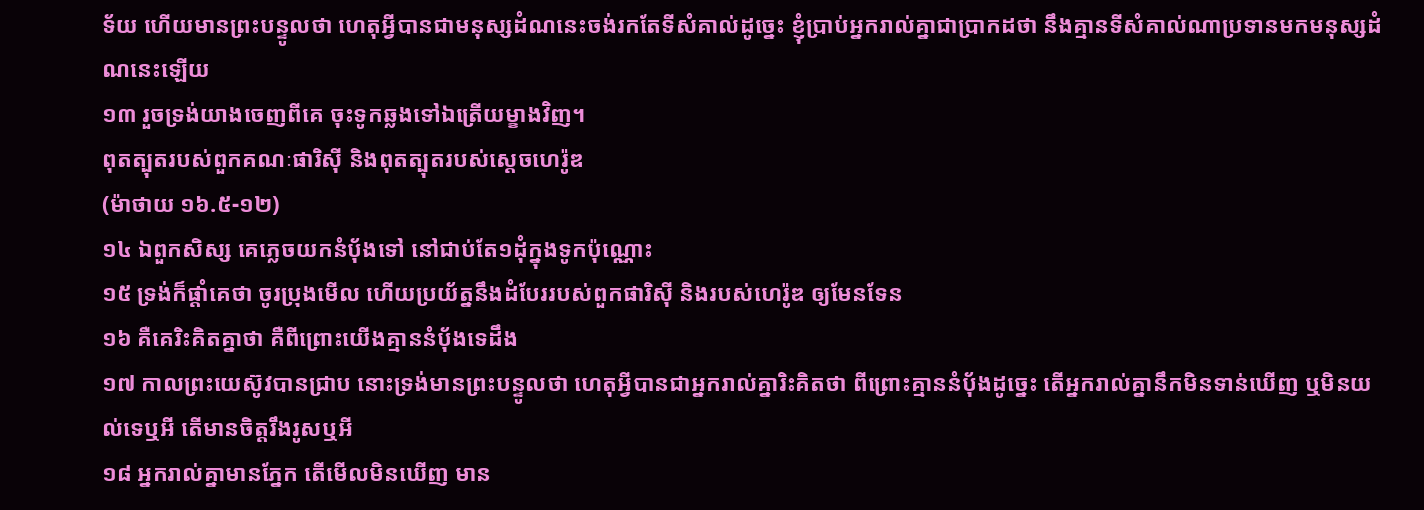ទ័យ ហើយមានព្រះបន្ទូលថា ហេតុអ្វីបានជាមនុស្សដំណនេះចង់រកតែទីសំគាល់ដូច្នេះ ខ្ញុំប្រាប់អ្នករាល់គ្នាជាប្រាកដថា នឹងគ្មានទីសំគាល់ណាប្រទានមកមនុស្សដំណនេះឡើយ
១៣ រួចទ្រង់យាងចេញពីគេ ចុះទូកឆ្លងទៅឯត្រើយម្ខាងវិញ។
ពុតត្បុតរបស់ពួកគណៈផារិស៊ី និងពុតត្បុតរបស់ស្តេចហេរ៉ូឌ
(ម៉ាថាយ ១៦.៥-១២)
១៤ ឯពួកសិស្ស គេភ្លេចយកនំបុ័ងទៅ នៅជាប់តែ១ដុំក្នុងទូកប៉ុណ្ណោះ
១៥ ទ្រង់ក៏ផ្តាំគេថា ចូរប្រុងមើល ហើយប្រយ័ត្ននឹងដំបែររបស់ពួកផារិស៊ី និងរបស់ហេរ៉ូឌ ឲ្យមែនទែន
១៦ គឺគេរិះគិតគ្នាថា គឺពីព្រោះយើងគ្មាននំបុ័ងទេដឹង
១៧ កាលព្រះយេស៊ូវបានជ្រាប នោះទ្រង់មានព្រះបន្ទូលថា ហេតុអ្វីបានជាអ្នករាល់គ្នារិះគិតថា ពីព្រោះគ្មាននំបុ័ងដូច្នេះ តើអ្នករាល់គ្នានឹកមិនទាន់ឃើញ ឬមិនយល់ទេឬអី តើមានចិត្តរឹងរូសឬអី
១៨ អ្នករាល់គ្នាមានភ្នែក តើមើលមិនឃើញ មាន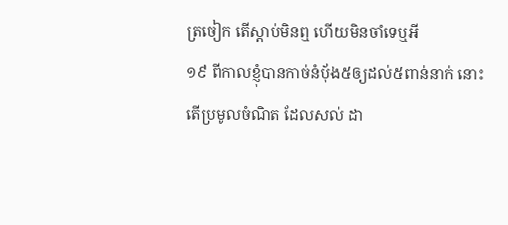ត្រចៀក តើស្តាប់មិនឮ ហើយមិនចាំទេឬអី
១៩ ពីកាលខ្ញុំបានកាច់នំបុ័ង៥ឲ្យដល់៥ពាន់នាក់ នោះតើប្រមូលចំណិត ដែលសល់ ដា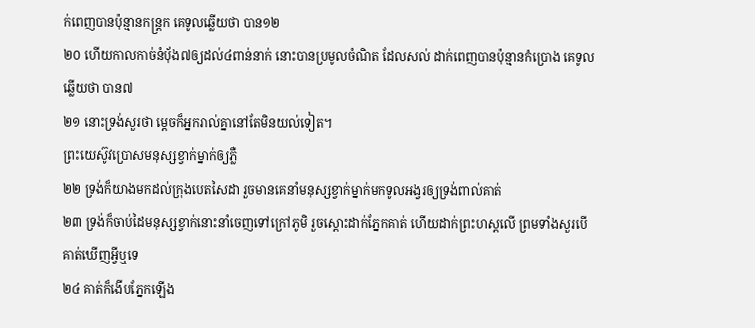ក់ពេញបានប៉ុន្មានកន្ត្រក គេទូលឆ្លើយថា បាន១២
២០ ហើយកាលកាច់នំបុ័ង៧ឲ្យដល់៤ពាន់នាក់ នោះបានប្រមូលចំណិត ដែលសល់ ដាក់ពេញបានប៉ុន្មានកំប្រោង គេទូលឆ្លើយថា បាន៧
២១ នោះទ្រង់សួរថា ម្តេចក៏អ្នករាល់គ្នានៅតែមិនយល់ទៀត។
ព្រះយេស៊ូវប្រោសមនុស្សខ្វាក់ម្នាក់ឲ្យភ្លឺ
២២ ទ្រង់ក៏យាងមកដល់ក្រុងបេតសៃដា រួចមានគេនាំមនុស្សខ្វាក់ម្នាក់មកទូលអង្វរឲ្យទ្រង់ពាល់គាត់
២៣ ទ្រង់ក៏ចាប់ដៃមនុស្សខ្វាក់នោះនាំចេញទៅក្រៅភូមិ រួចស្តោះដាក់ភ្នែកគាត់ ហើយដាក់ព្រះហស្តលើ ព្រមទាំងសួរបើគាត់ឃើញអ្វីឬទេ
២៤ គាត់ក៏ងើបភ្នែកឡើង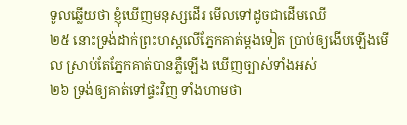ទូលឆ្លើយថា ខ្ញុំឃើញមនុស្សដើរ មើលទៅដូចជាដើមឈើ
២៥ នោះទ្រង់ដាក់ព្រះហស្តលើភ្នែកគាត់ម្តងទៀត ប្រាប់ឲ្យងើបឡើងមើល ស្រាប់តែភ្នែកគាត់បានភ្លឺឡើង ឃើញច្បាស់ទាំងអស់
២៦ ទ្រង់ឲ្យគាត់ទៅផ្ទះវិញ ទាំងហាមថា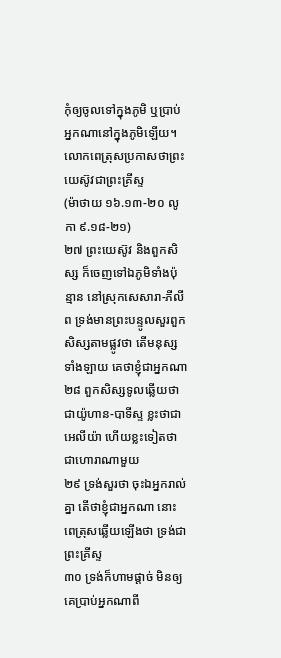កុំឲ្យចូលទៅក្នុងភូមិ ឬប្រាប់អ្នកណានៅក្នុងភូមិឡើយ។
លោកពេត្រុសប្រកាសថាព្រះយេស៊ូវជាព្រះគ្រីស្ទ
(ម៉ាថាយ ១៦.១៣-២០ លូកា ៩.១៨-២១)
២៧ ព្រះយេស៊ូវ និងពួកសិស្ស ក៏ចេញទៅឯភូមិទាំងប៉ុន្មាន នៅស្រុកសេសារា-ភីលីព ទ្រង់មានព្រះបន្ទូលសួរពួកសិស្សតាមផ្លូវថា តើមនុស្សទាំងឡាយ គេថាខ្ញុំជាអ្នកណា
២៨ ពួកសិស្សទូលឆ្លើយថា ជាយ៉ូហាន-បាទីស្ទ ខ្លះថាជាអេលីយ៉ា ហើយខ្លះទៀតថាជាហោរាណាមួយ
២៩ ទ្រង់សួរថា ចុះឯអ្នករាល់គ្នា តើថាខ្ញុំជាអ្នកណា នោះពេត្រុសឆ្លើយឡើងថា ទ្រង់ជាព្រះគ្រីស្ទ
៣០ ទ្រង់ក៏ហាមផ្តាច់ មិនឲ្យគេប្រាប់អ្នកណាពី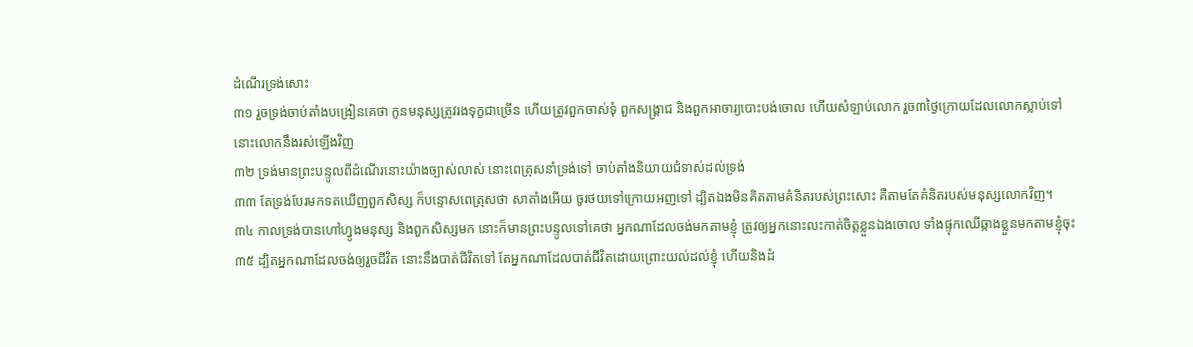ដំណើរទ្រង់សោះ
៣១ រួចទ្រង់ចាប់តាំងបង្រៀនគេថា កូនមនុស្សត្រូវរងទុក្ខជាច្រើន ហើយត្រូវពួកចាស់ទុំ ពួកសង្គ្រាជ និងពួកអាចារ្យបោះបង់ចោល ហើយសំឡាប់លោក រួច៣ថ្ងៃក្រោយដែលលោកស្លាប់ទៅ នោះលោកនឹងរស់ឡើងវិញ
៣២ ទ្រង់មានព្រះបន្ទូលពីដំណើរនោះយ៉ាងច្បាស់លាស់ នោះពេត្រុសនាំទ្រង់ទៅ ចាប់តាំងនិយាយជំទាស់ដល់ទ្រង់
៣៣ តែទ្រង់បែរមកទតឃើញពួកសិស្ស ក៏បន្ទោសពេត្រុសថា សាតាំងអើយ ចូរថយទៅក្រោយអញទៅ ដ្បិតឯងមិនគិតតាមគំនិតរបស់ព្រះសោះ គឺតាមតែគំនិតរបស់មនុស្សលោកវិញ។
៣៤ កាលទ្រង់បានហៅហ្វូងមនុស្ស និងពួកសិស្សមក នោះក៏មានព្រះបន្ទូលទៅគេថា អ្នកណាដែលចង់មកតាមខ្ញុំ ត្រូវឲ្យអ្នកនោះលះកាត់ចិត្តខ្លួនឯងចោល ទាំងផ្ទុកឈើឆ្កាងខ្លួនមកតាមខ្ញុំចុះ
៣៥ ដ្បិតអ្នកណាដែលចង់ឲ្យរួចជីវិត នោះនឹងបាត់ជីវិតទៅ តែអ្នកណាដែលបាត់ជីវិតដោយព្រោះយល់ដល់ខ្ញុំ ហើយនិងដំ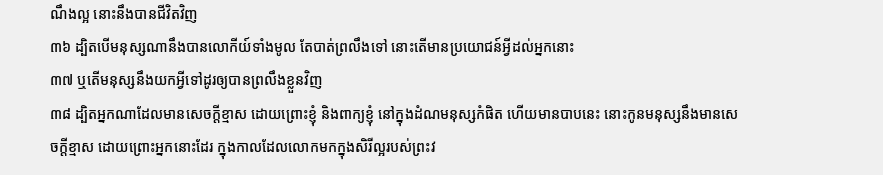ណឹងល្អ នោះនឹងបានជីវិតវិញ
៣៦ ដ្បិតបើមនុស្សណានឹងបានលោកីយ៍ទាំងមូល តែបាត់ព្រលឹងទៅ នោះតើមានប្រយោជន៍អ្វីដល់អ្នកនោះ
៣៧ ឬតើមនុស្សនឹងយកអ្វីទៅដូរឲ្យបានព្រលឹងខ្លួនវិញ
៣៨ ដ្បិតអ្នកណាដែលមានសេចក្តីខ្មាស ដោយព្រោះខ្ញុំ និងពាក្យខ្ញុំ នៅក្នុងដំណមនុស្សកំផិត ហើយមានបាបនេះ នោះកូនមនុស្សនឹងមានសេចក្តីខ្មាស ដោយព្រោះអ្នកនោះដែរ ក្នុងកាលដែលលោកមកក្នុងសិរីល្អរបស់ព្រះវ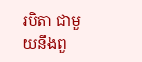របិតា ជាមួយនឹងពួ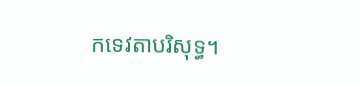កទេវតាបរិសុទ្ធ។